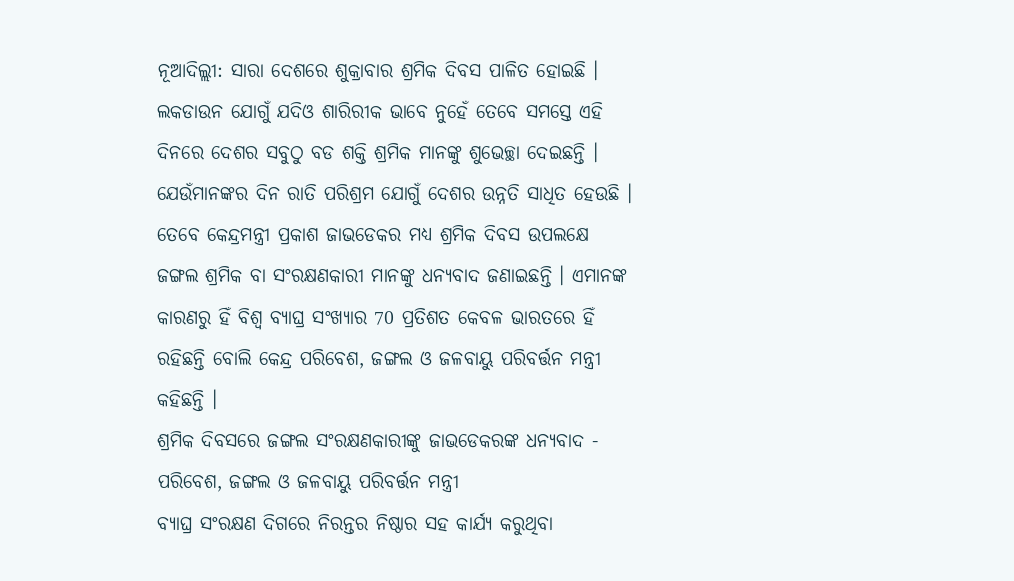ନୂଆଦିଲ୍ଲୀ: ସାରା ଦେଶରେ ଶୁକ୍ରାବାର ଶ୍ରମିକ ଦିବସ ପାଳିତ ହୋଇଛି । ଲକଡାଉନ ଯୋଗୁଁ ଯଦିଓ ଶାରିରୀକ ଭାବେ ନୁହେଁ ତେବେ ସମସ୍ତେ ଏହି ଦିନରେ ଦେଶର ସବୁଠୁ ବଡ ଶକ୍ତି ଶ୍ରମିକ ମାନଙ୍କୁ ଶୁଭେଚ୍ଛା ଦେଇଛନ୍ତି । ଯେଉଁମାନଙ୍କର ଦିନ ରାତି ପରିଶ୍ରମ ଯୋଗୁଁ ଦେଶର ଉନ୍ନତି ସାଧିତ ହେଉଛି । ତେବେ କେନ୍ଦ୍ରମନ୍ତ୍ରୀ ପ୍ରକାଶ ଜାଭଡେକର ମଧ୍ୟ ଶ୍ରମିକ ଦିବସ ଉପଲକ୍ଷେ ଜଙ୍ଗଲ ଶ୍ରମିକ ବା ସଂରକ୍ଷଣକାରୀ ମାନଙ୍କୁ ଧନ୍ୟବାଦ ଜଣାଇଛନ୍ତି । ଏମାନଙ୍କ କାରଣରୁ ହିଁ ବିଶ୍ବ ବ୍ୟାଘ୍ର ସଂଖ୍ୟାର 70 ପ୍ରତିଶତ କେବଳ ଭାରତରେ ହିଁ ରହିଛନ୍ତି ବୋଲି କେନ୍ଦ୍ର ପରିବେଶ, ଜଙ୍ଗଲ ଓ ଜଳବାୟୁ ପରିବର୍ତ୍ତନ ମନ୍ତ୍ରୀ କହିଛନ୍ତି ।
ଶ୍ରମିକ ଦିବସରେ ଜଙ୍ଗଲ ସଂରକ୍ଷଣକାରୀଙ୍କୁ ଜାଭଡେକରଙ୍କ ଧନ୍ୟବାଦ - ପରିବେଶ, ଜଙ୍ଗଲ ଓ ଜଳବାୟୁ ପରିବର୍ତ୍ତନ ମନ୍ତ୍ରୀ
ବ୍ୟାଘ୍ର ସଂରକ୍ଷଣ ଦିଗରେ ନିରନ୍ତର ନିଷ୍ଠାର ସହ କାର୍ଯ୍ୟ କରୁଥିବା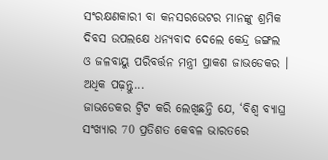ସଂରକ୍ଷଣକାରୀ ବା କନସରଭେଟର ମାନଙ୍କୁ ଶ୍ରମିକ ଦିବସ ଉପଲକ୍ଷେ ଧନ୍ୟବାଦ ଦେଲେ କେନ୍ଦ୍ର ଜଙ୍ଗଲ ଓ ଜଳବାୟୁ ପରିବର୍ତ୍ତନ ମନ୍ତ୍ରୀ ପ୍ରାକଶ ଜାଭଡେକର । ଅଧିକ ପଢ଼ନ୍ତୁ...
ଜାଭଡେକର ଟ୍ବିଟ କରି ଲେଖିଛନ୍ତି ଯେ, ‘ବିଶ୍ବ ବ୍ୟାଘ୍ର ସଂଖ୍ୟାର 70 ପ୍ରତିଶତ କେବଳ ଭାରତରେ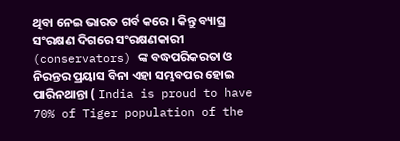ଥିବା ନେଇ ଭାରତ ଗର୍ବ କରେ । କିନ୍ତୁ ବ୍ୟାଘ୍ର ସଂରକ୍ଷଣ ଦିଗରେ ସଂରକ୍ଷଣକାରୀ (conservators) ଙ୍କ ବଦ୍ଧପରିକରତା ଓ ନିରନ୍ତର ପ୍ରୟାସ ବିନା ଏହା ସମ୍ଭବପର ହୋଇ ପାରିନଥାନ୍ତା ( India is proud to have 70% of Tiger population of the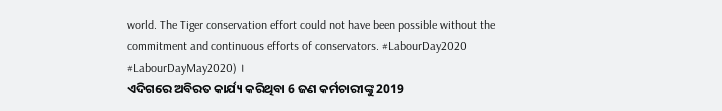world. The Tiger conservation effort could not have been possible without the commitment and continuous efforts of conservators. #LabourDay2020 #LabourDayMay2020) ।
ଏଦିଗରେ ଅବିରତ କାର୍ଯ୍ୟ କରିଥିବା 6 ଜଣ କର୍ମଚାରୀଙ୍କୁ 2019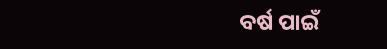ବର୍ଷ ପାଇଁ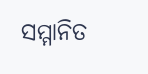ସମ୍ମାନିତ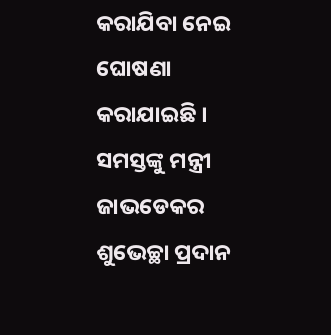କରାଯିବା ନେଇ ଘୋଷଣା କରାଯାଇଛି । ସମସ୍ତଙ୍କୁ ମନ୍ତ୍ରୀ ଜାଭଡେକର ଶୁଭେଚ୍ଛା ପ୍ରଦାନ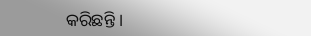କରିଛନ୍ତି ।